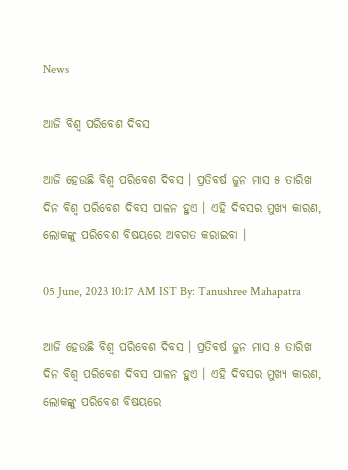News

ଆଜି ବିଶ୍ବ ପରିବେଶ ଦିବସ

ଆଜି ହେଉଛି ବିଶ୍ବ ପରିବେଶ ଦିବସ । ପ୍ରତିବର୍ଷ ଜୁନ ମାସ ୫ ତାରିଖ ଦିନ ବିଶ୍ବ ପରିବେଶ ଦିବସ ପାଳନ ହୁଏ । ଏହି ଦିବସର ମୁଖ୍ୟ କାରଣ, ଲୋକଙ୍କୁ ପରିବେଶ ବିଷୟରେ ଅବଗତ କରାଇବା ।

05 June, 2023 10:17 AM IST By: Tanushree Mahapatra

ଆଜି ହେଉଛି ବିଶ୍ବ ପରିବେଶ ଦିବସ । ପ୍ରତିବର୍ଷ ଜୁନ ମାସ ୫ ତାରିଖ ଦିନ ବିଶ୍ବ ପରିବେଶ ଦିବସ ପାଳନ ହୁଏ । ଏହି ଦିବସର ମୁଖ୍ୟ କାରଣ, ଲୋକଙ୍କୁ ପରିବେଶ ବିଷୟରେ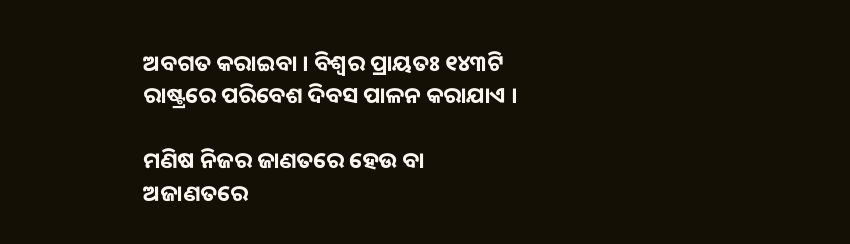ଅବଗତ କରାଇବା । ବିଶ୍ବର ପ୍ରାୟତଃ ୧୪୩ଟି ରାଷ୍ଟ୍ରରେ ପରିବେଶ ଦିବସ ପାଳନ କରାଯାଏ ।

ମଣିଷ ନିଜର ଜାଣତରେ ହେଉ ବା ଅଜାଣତରେ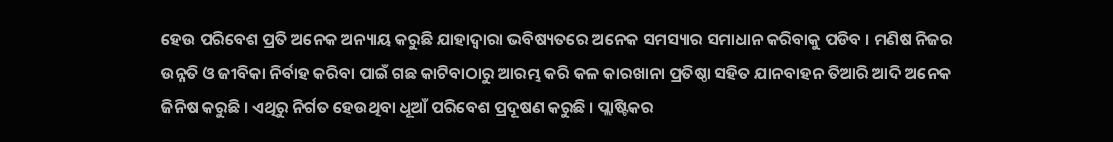ହେଉ ପରିବେଶ ପ୍ରତି ଅନେକ ଅନ୍ୟାୟ କରୁଛି ଯାହାଦ୍ୱାରା ଭବିଷ୍ୟତରେ ଅନେକ ସମସ୍ୟାର ସମାଧାନ କରିବାକୁ ପଡିବ । ମଣିଷ ନିଜର ଉନ୍ନତି ଓ ଜୀବିକା ନିର୍ବାହ କରିବା ପାଇଁ ଗଛ କାଟିବାଠାରୁ ଆରମ୍ଭ କରି କଳ କାରଖାନା ପ୍ରତିଷ୍ଠା ସହିତ ଯାନବାହନ ତିଆରି ଆଦି ଅନେକ ଜିନିଷ କରୁଛି । ଏଥିରୁ ନିର୍ଗତ ହେଉଥିବା ଧୂଆଁ ପରିବେଶ ପ୍ରଦୂଷଣ କରୁଛି । ପ୍ଲାଷ୍ଟିକର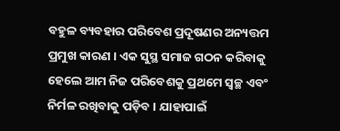ବହୁଳ ବ୍ୟବହାର ପରିବେଶ ପ୍ରଦୂଷଣର ଅନ୍ୟତ୍ତମ ପ୍ରମୁଖ କାରଣ । ଏକ ସୁସ୍ଥ ସମାଜ ଗଠନ କରିବାକୁ ହେଲେ ଆମ ନିଜ ପରିବେଶକୁ ପ୍ରଥମେ ସ୍ବଚ୍ଛ ଏବଂ ନିର୍ମଳ ରଖିବାକୁ ପଡ଼ିବ । ଯାହାପାଇଁ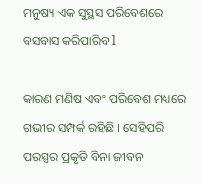ମନୁଷ୍ୟ ଏକ ସୁସ୍ଥସ ପରିବେଶରେ ବସବାସ କରିପାରିବ l

କାରଣ ମଣିଷ ଏବଂ ପରିବେଶ ମଧ୍ୟରେ ଗଭୀର ସମ୍ପର୍କ ରହିଛି । ସେହିପରି ପରସ୍ପର ପ୍ରକୃତି ବିନା ଜୀବନ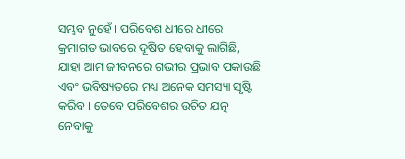ସମ୍ଭବ ନୁହେଁ । ପରିବେଶ ଧୀରେ ଧୀରେ କ୍ରମାଗତ ଭାବରେ ଦୂଷିତ ହେବାକୁ ଲାଗିଛି, ଯାହା ଆମ ଜୀବନରେ ଗଭୀର ପ୍ରଭାବ ପକାଉଛି ଏବଂ ଭବିଷ୍ୟତରେ ମଧ୍ୟ ଅନେକ ସମସ୍ୟା ସୃଷ୍ଟି କରିବ । ତେବେ ପରିବେଶର ଉଚିତ ଯତ୍ନ ନେବାକୁ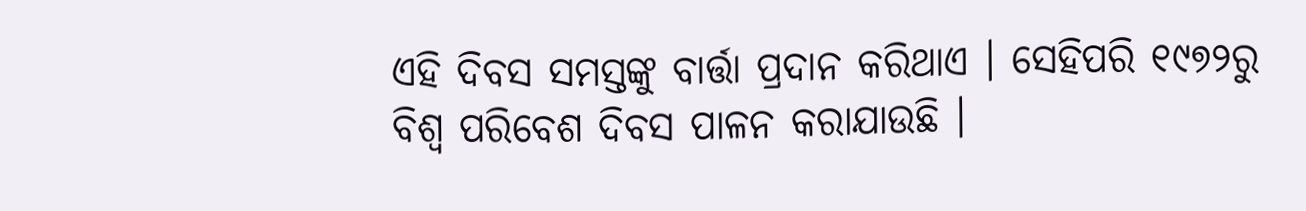ଏହି ଦିବସ ସମସ୍ତଙ୍କୁ ବାର୍ତ୍ତା ପ୍ରଦାନ କରିଥାଏ । ସେହିପରି ୧୯୭୨ରୁ ବିଶ୍ବ ପରିବେଶ ଦିବସ ପାଳନ କରାଯାଉଛି ।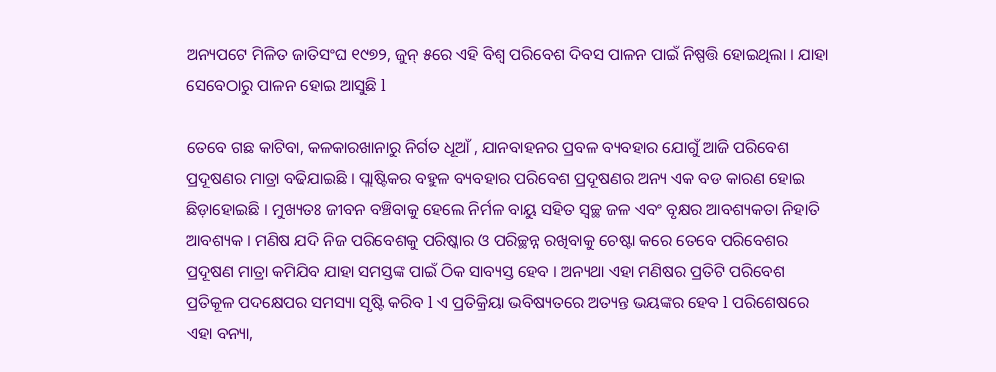ଅନ୍ୟପଟେ ମିଳିତ ଜାତିସଂଘ ୧୯୭୨, ଜୁନ୍‌ ୫ରେ ଏହି ବିଶ୍ବ ପରିବେଶ ଦିବସ ପାଳନ ପାଇଁ ନିଷ୍ପତ୍ତି ହୋଇଥିଲା । ଯାହା ସେବେଠାରୁ ପାଳନ ହୋଇ ଆସୁଛି l

ତେବେ ଗଛ କାଟିବା, କଳକାରଖାନାରୁ ନିର୍ଗତ ଧୂଆଁ , ଯାନବାହନର ପ୍ରବଳ ବ୍ୟବହାର ଯୋଗୁଁ ଆଜି ପରିବେଶ ପ୍ରଦୂଷଣର ମାତ୍ରା ବଢିଯାଇଛି । ପ୍ଲାଷ୍ଟିକର ବହୁଳ ବ୍ୟବହାର ପରିବେଶ ପ୍ରଦୂଷଣର ଅନ୍ୟ ଏକ ବଡ କାରଣ ହୋଇ ଛିଡ଼ାହୋଇଛି । ମୁଖ୍ୟତଃ ଜୀବନ ବଞ୍ଚିବାକୁ ହେଲେ ନିର୍ମଳ ବାୟୁ ସହିତ ସ୍ବଚ୍ଛ ଜଳ ଏବଂ ବୃକ୍ଷର ଆବଶ୍ୟକତା ନିହାତି ଆବଶ୍ୟକ । ମଣିଷ ଯଦି ନିଜ ପରିବେଶକୁ ପରିଷ୍କାର ଓ ପରିଚ୍ଛନ୍ନ ରଖିବାକୁ ଚେଷ୍ଟା କରେ ତେବେ ପରିବେଶର ପ୍ରଦୂଷଣ ମାତ୍ରା କମିଯିବ ଯାହା ସମସ୍ତଙ୍କ ପାଇଁ ଠିକ ସାବ୍ୟସ୍ତ ହେବ । ଅନ୍ୟଥା ଏହା ମଣିଷର ପ୍ରତିଟି ପରିବେଶ ପ୍ରତିକୂଳ ପଦକ୍ଷେପର ସମସ୍ୟା ସୃଷ୍ଟି କରିବ l ଏ ପ୍ରତିକ୍ରିୟା ଭବିଷ୍ୟତରେ ଅତ୍ୟନ୍ତ ଭୟଙ୍କର ହେବ l ପରିଶେଷରେ ଏହା ବନ୍ୟା,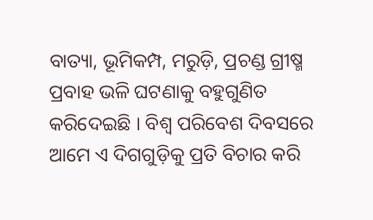ବାତ୍ୟା, ଭୂମିକମ୍ପ, ମରୁଡ଼ି, ପ୍ରଚଣ୍ଡ ଗ୍ରୀଷ୍ମ ପ୍ରବାହ ଭଳି ଘଟଣାକୁ ବହୁଗୁଣିତ କରିଦେଇଛି । ବିଶ୍ୱ ପରିବେଶ ଦିବସରେ ଆମେ ଏ ଦିଗଗୁଡ଼ିକୁ ପ୍ରତି ବିଚାର କରି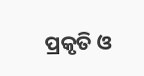ପ୍ରକୃତି ଓ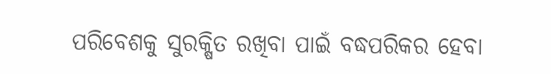ପରିବେଶକୁ ସୁରକ୍ଷିତ ରଖିବା ପାଇଁ ବଦ୍ଧପରିକର ହେବା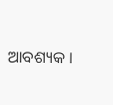ଆବଶ୍ୟକ ।